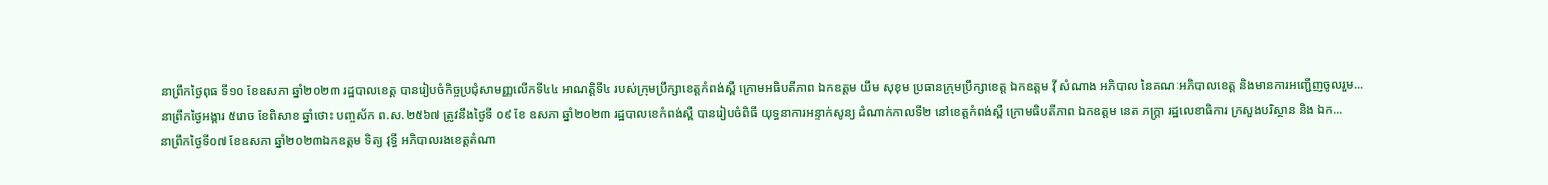នាព្រឹកថ្ងៃពុធ ទី១០ ខែឧសភា ឆ្នាំ២០២៣ រដ្ឋបាលខេត្ត បានរៀបចំកិច្ចប្រជុំសាមញ្ញលើកទី៤៤ អាណត្តិទី៤ របស់ក្រុមប្រឹក្សាខេត្តកំពង់ស្ពឺ ក្រោមអធិបតីភាព ឯកឧត្តម យឹម សុខុម ប្រធានក្រុមប្រឹក្សាខេត្ត ឯកឧត្តម វ៉ី សំណាង អភិបាល នៃគណៈអភិបាលខេត្ត និងមានការអញ្ជើញចូលរួម...
នាព្រឹកថ្ងៃអង្គារ ៥រោច ខែពិសាខ ឆ្នាំថោះ បញ្ចស័ក ព.ស.២៥៦៧ ត្រូវនឹងថ្ងៃទី ០៩ ខែ ឧសភា ឆ្នាំ២០២៣ រដ្ឋបាលខេកំពង់ស្ពឺ បានរៀបចំពិធី យុទ្ធនាការអន្ទាក់សូន្យ ដំណាក់កាលទី២ នៅខេត្តកំពង់ស្ពឺ ក្រោមធិបតីភាព ឯកឧត្តម នេត ភក្រ្តា រដ្ឋលេខាធិការ ក្រសួងបរិស្ថាន និង ឯក...
នាព្រឹកថ្ងៃទី០៧ ខែឧសភា ឆ្នាំ២០២៣ឯកឧត្តម ទិត្យ វុទ្ធី អភិបាលរងខេត្តតំណា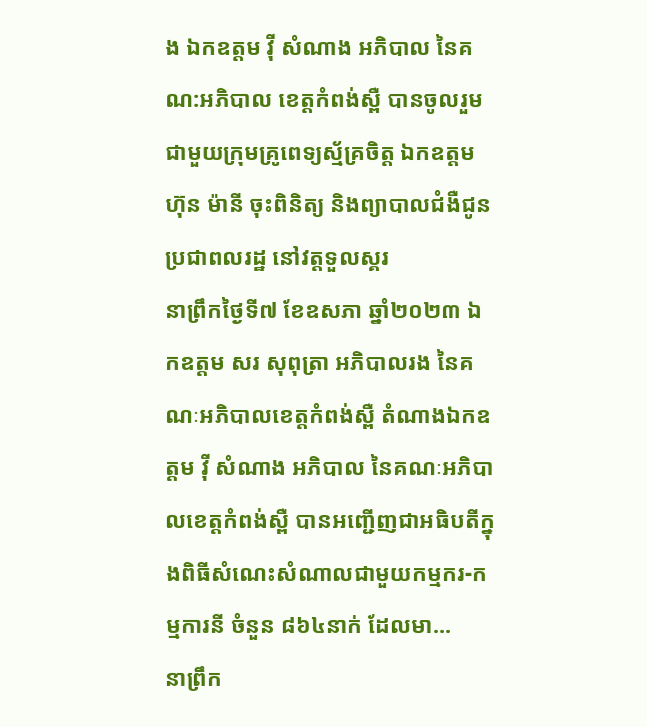ង ឯកឧត្តម វ៉ី សំណាង អភិបាល នៃគណ:អភិបាល ខេត្តកំពង់ស្ពឺ បានចូលរួម ជាមួយក្រុមគ្រូពេទ្យស្ម័គ្រចិត្ត ឯកឧត្តម ហ៊ុន ម៉ានី ចុះពិនិត្យ និងព្យាបាលជំងឺជូនប្រជាពលរដ្ឋ នៅវត្តទួលស្គរ
នាព្រឹកថ្ងៃទី៧ ខែឧសភា ឆ្នាំ២០២៣ ឯកឧត្តម សរ សុពុត្រា អភិបាលរង នៃគណៈអភិបាលខេត្តកំពង់ស្ពឺ តំណាងឯកឧត្តម វ៉ី សំណាង អភិបាល នៃគណៈអភិបាលខេត្តកំពង់ស្ពឺ បានអញ្ជើញជាអធិបតីក្នុងពិធីសំណេះសំណាលជាមួយកម្មករ-កម្មការនី ចំនួន ៨៦៤នាក់ ដែលមា...
នាព្រឹក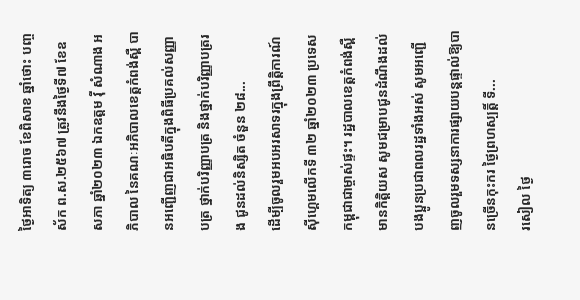ថ្ងៃអាទិត្យ ៣រោច ខែពិសាខ ឆ្នាំថោះ បញ្ចស័ក ព.ស.២៥៦៧ ត្រូវនឹងថ្ងៃទី៧ ខែឧសភា ឆ្នាំ២០២៣ ឯកឧត្តម វ៉ី សំណាង អភិបាល នៃគណៈអភិបាលខេត្តកំពង់ស្ពឺ បានអញ្ជើញជាអធិបតីក្នុងពិធីប្រគល់សញ្ញាបត្រ ថ្នាក់បរិញ្ញាបត្រ និងថ្នាក់បរិញ្ញាបត្ររង ជូនដល់និស្សិត ចំនួន ២៨...
ដើម្បីចូលរួមអបអរសាទរក្នុងព្រឹត្តិការណ៍ស៊ីហ្គេមលើកទី ៣២ ឆ្នាំ២០២៣ ប្រទេសកម្ពុជាជាម្ចាស់ផ្ទះ។ រដ្ឋបាលខេត្តកំពង់ស្ពឺ មានកិត្តិយស សូមជម្រាបជូនដំណឹងដល់បងប្អូនប្រជាពលរដ្ឋទាំងអស់ សូមអញ្ជើញចូលរួមទស្សនាការផ្សាយបន្តផ្ទាល់ឱ្យបានច្រើនកុះករ ថ្ងៃព្រហស្បត្តិ៍ ទី...
រសៀល ថ្ងៃ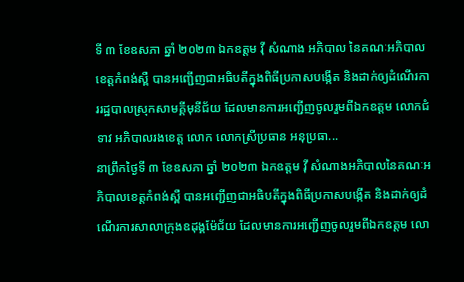ទី ៣ ខែឧសភា ឆ្នាំ ២០២៣ ឯកឧត្តម វុី សំណាង អភិបាល នៃគណៈអភិបាលខេត្តកំពង់ស្ពឺ បានអញ្ជើញជាអធិបតីក្នុងពិធីប្រកាសបង្កើត និងដាក់ឲ្យដំណើរការរដ្ឋបាលស្រុកសាមគ្គីមុនីជ័យ ដែលមានការអញ្ជើញចូលរួមពីឯកឧត្តម លោកជំទាវ អភិបាលរងខេត្ត លោក លោកស្រីប្រធាន អនុប្រធា...
នាព្រឹកថ្ងៃទី ៣ ខែឧសភា ឆ្នាំ ២០២៣ ឯកឧត្តម វុី សំណាងអភិបាលនៃគណៈអភិបាលខេត្តកំពង់ស្ពឺ បានអញ្ជើញជាអធិបតីក្នុងពិធីប្រកាសបង្កើត និងដាក់ឲ្យដំណើរការសាលាក្រុងឧដុង្គម៉ែជ័យ ដែលមានការអញ្ជើញចូលរួមពីឯកឧត្តម លោ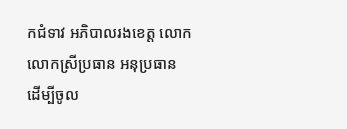កជំទាវ អភិបាលរងខេត្ត លោក លោកស្រីប្រធាន អនុប្រធាន
ដើម្បីចូល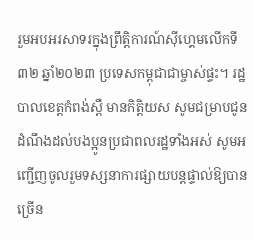រួមអបអរសាទរក្នុងព្រឹត្តិការណ៍ស៊ីហ្គេមលើកទី ៣២ ឆ្នាំ២០២៣ ប្រទេសកម្ពុជាជាម្ចាស់ផ្ទះ។ រដ្ឋបាលខេត្តកំពង់ស្ពឺ មានកិត្តិយស សូមជម្រាបជូនដំណឹងដល់បងប្អូនប្រជាពលរដ្ឋទាំងអស់ សូមអញ្ជើញចូលរួមទស្សនាការផ្សាយបន្តផ្ទាល់ឱ្យបានច្រើន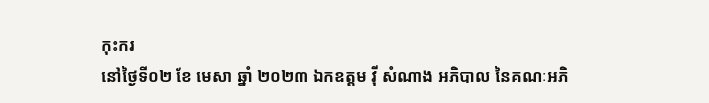កុះករ
នៅថ្ងៃទី០២ ខែ មេសា ឆ្នាំ ២០២៣ ឯកឧត្តម វ៉ី សំណាង អភិបាល នៃគណៈអភិ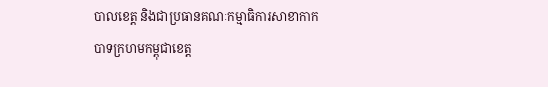បាលខេត្ត និងជាប្រធានគណៈកម្មាធិការសាខាកាកបាទក្រហមកម្ពុជាខេត្ត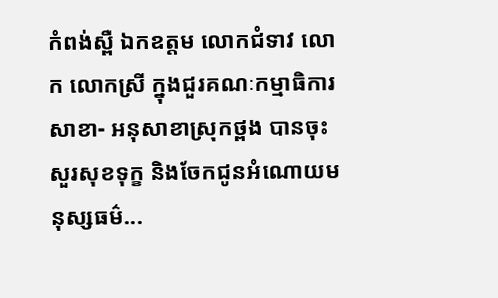កំពង់ស្ពឺ ឯកឧត្តម លោកជំទាវ លោក លោកស្រី ក្នុងជួរគណៈកម្មាធិការសាខា- អនុសាខាស្រុកថ្ពង បានចុះសួរសុខទុក្ខ និងចែកជូនអំណោយមនុស្សធម៌...